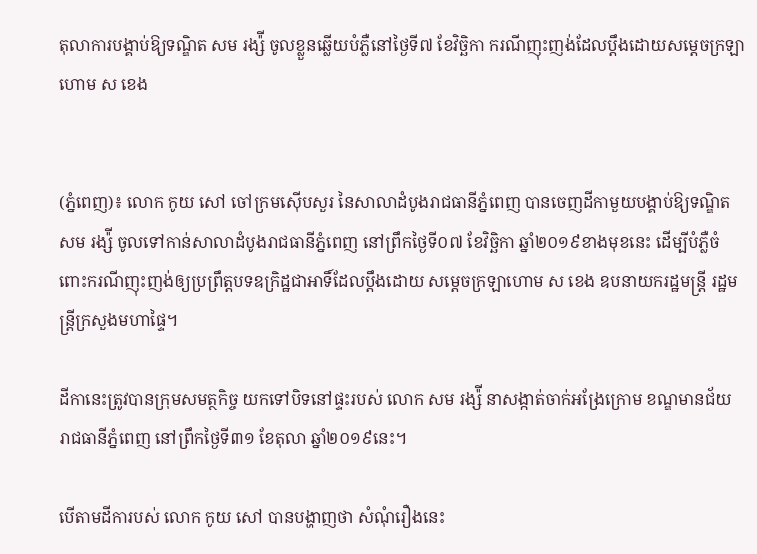តុលាការបង្គាប់ឱ្យទណ្ឌិត សម រង្ស៉ី ចូលខ្លួនឆ្លើយបំភ្លឺនៅថ្ងៃទី៧ ខែវិច្ឆិកា ករណីញុះញង់ដែលប្តឹងដោយសម្តេចក្រឡាហោម ស ខេង


(ភ្នំពេញ)៖ លោក កូយ សៅ ចៅក្រមស៊ើបសួរ នៃសាលាដំបូងរាជធានីភ្នំពេញ បានចេញដីកាមួយបង្គាប់ឱ្យទណ្ឌិត សម រង្ស៉ី ចូលទៅកាន់សាលាដំបូងរាជធានីភ្នំពេញ នៅព្រឹកថ្ងៃទី០៧ ខែវិច្ឆិកា ឆ្នាំ២០១៩ខាងមុខនេះ ដើម្បីបំភ្លឺចំពោះករណីញុះញង់ឲ្យប្រព្រឹត្តបទឧក្រិដ្ឋជាអាទិ៍ដែលប្តឹងដោយ សម្តេចក្រឡាហោម ស ខេង ឧបនាយករដ្ឋមន្ត្រី រដ្ឋមន្ត្រីក្រសួងមហាផ្ទៃ។

ដីកានេះត្រូវបានក្រុមសមត្ថកិច្ច យកទៅបិទនៅផ្ទះរបស់ លោក សម រង្ស៉ី នាសង្កាត់ចាក់អង្រែក្រោម ខណ្ឌមានជ័យ រាជធានីភ្នំពេញ នៅព្រឹកថ្ងៃទី៣១ ខែតុលា ឆ្នាំ២០១៩នេះ។

បើតាមដីការបស់ លោក កូយ សៅ បានបង្ហាញថា សំណុំរឿងនេះ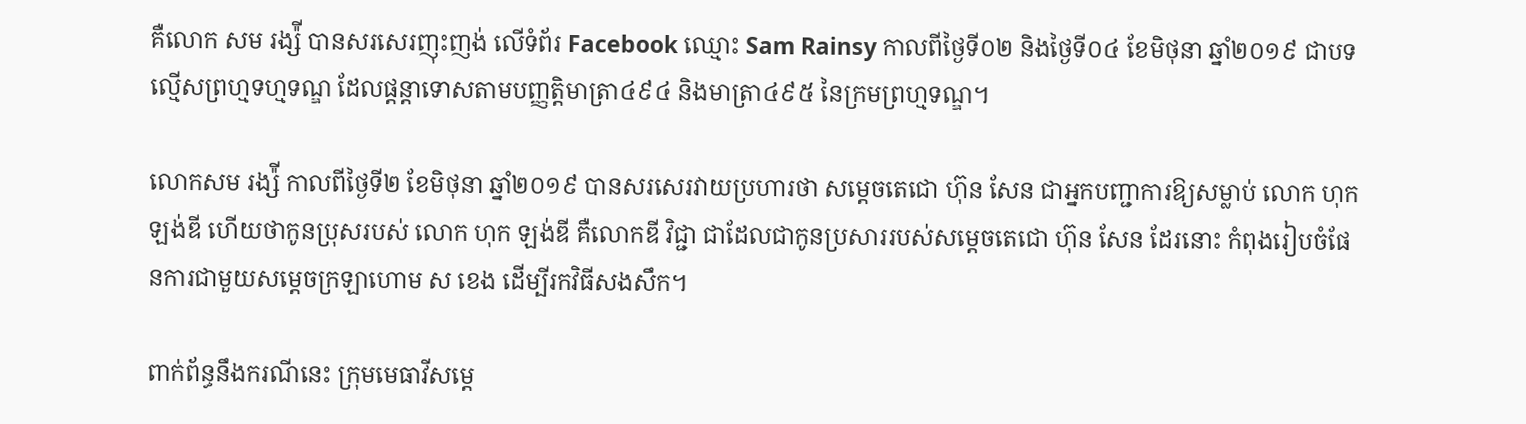គឺលោក សម រង្ស៉ី បានសរសេរញុះញង់ លើទំព័រ Facebook ឈ្មោះ Sam Rainsy កាលពីថ្ងៃទី០២ និងថ្ងៃទី០៤ ខែមិថុនា ឆ្នាំ២០១៩ ជាបទល្មើសព្រហ្មទហ្មទណ្ឌ ដែលផ្តន្តាទោសតាមបញ្ញត្តិមាត្រា៤៩៤ និងមាត្រា៤៩៥ នៃក្រមព្រហ្មទណ្ឌ។

លោកសម រង្ស៉ី កាលពីថ្ងៃទី២ ខែមិថុនា ឆ្នាំ២០១៩ បានសរសេរវាយប្រហារថា សម្តេចតេជោ ហ៊ុន សែន ជាអ្នកបញ្ជាការឱ្យសម្លាប់ លោក ហុក ឡង់ឌី ហើយថាកូនប្រុសរបស់ លោក ហុក ឡង់ឌី គឺលោកឌី វិជ្ជា ជាដែលជាកូនប្រសាររបស់សម្តេចតេជោ ហ៊ុន សែន ដែរនោះ កំពុងរៀបចំផែនការជាមួយសម្តេចក្រឡាហោម ស ខេង ដើម្បីរកវិធីសងសឹក។

ពាក់ព័ន្ធនឹងករណីនេះ ក្រុមមេធាវីសម្តេ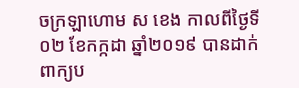ចក្រឡាហោម ស ខេង កាលពីថ្ងៃទី០២ ខែកក្កដា ឆ្នាំ២០១៩ បានដាក់ពាក្យប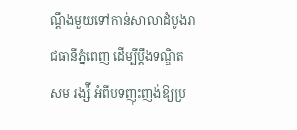ណ្តឹងមួយទៅកាន់សាលាដំបូងរាជធានីភ្នំពេញ ដើម្បីប្តឹងទណ្ឌិត សម រង្ស៉ី អំពីបទញុះញង់ឱ្យប្រ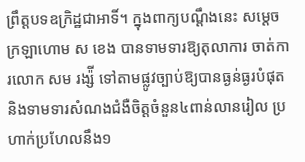ព្រឹត្តបទឧក្រិដ្ឋជាអាទិ៍។ ក្នុងពាក្យបណ្តឹងនេះ សម្តេចក្រឡាហោម ស ខេង បានទាមទារឱ្យតុលាការ ចាត់ការលោក សម រង្ស៉ី ទៅតាមផ្លូវច្បាប់ឱ្យបានធ្ងន់ធ្ងរបំផុត និងទាមទារសំណងជំងឺចិត្តចំនួន៤ពាន់លានរៀល ប្រហាក់ប្រហែលនឹង១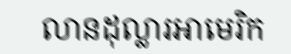លានដុល្លារអាមេរិក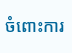ចំពោះការ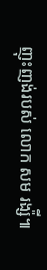ញុះញង់របស់ លោក សម រង្ស៉ី៕